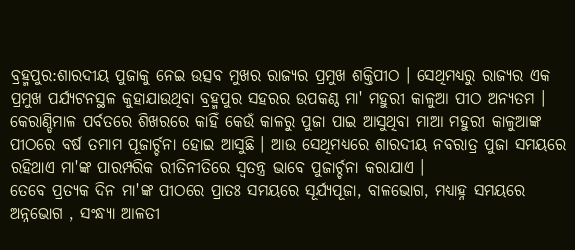ବ୍ରହ୍ମପୁର:ଶାରଦୀୟ ପୁଜାକୁ ନେଇ ଉତ୍ସବ ମୁଖର ରାଜ୍ୟର ପ୍ରମୁଖ ଶକ୍ତିପୀଠ । ସେଥିମଧ୍ୟରୁ ରାଜ୍ୟର ଏକ ପ୍ରମୁଖ ପର୍ଯ୍ୟଟନସ୍ଥଳ କୁହାଯାଉଥିବା ବ୍ରହ୍ମପୁର ସହରର ଉପକଣ୍ଠ ମା' ମହୁରୀ କାଳୁଆ ପୀଠ ଅନ୍ୟତମ । କେରାଣ୍ଡିମାଳ ପର୍ବତରେ ଶିଖରରେ କାହିଁ କେଉଁ କାଳରୁ ପୁଜା ପାଇ ଆସୁଥିବା ମାଆ ମହୁରୀ କାଳୁଆଙ୍କ ପୀଠରେ ବର୍ଷ ତମାମ ପୂଜାର୍ଚ୍ଚନା ହୋଇ ଆସୁଛି । ଆଉ ସେଥିମଧ୍ୟରେ ଶାରଦୀୟ ନବରାତ୍ର ପୁଜା ସମୟରେ ରହିଥାଏ ମା'ଙ୍କ ପାରମ୍ପରିକ ରୀତିନୀତିରେ ସ୍ବତନ୍ତ୍ର ଭାବେ ପୁଜାର୍ଚ୍ଚନା କରାଯାଏ ।
ତେବେ ପ୍ରତ୍ୟକ ଦିନ ମା'ଙ୍କ ପୀଠରେ ପ୍ରାତଃ ସମୟରେ ସୂର୍ଯ୍ୟପୂଜା, ବାଳଭୋଗ, ମଧ୍ୟାହ୍ନ ସମୟରେ ଅନ୍ନଭୋଗ , ସଂନ୍ଧ୍ୟା ଆଳତୀ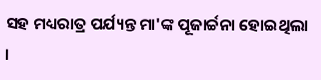ସହ ମଧ୍ୟରାତ୍ର ପର୍ଯ୍ୟନ୍ତ ମା'ଙ୍କ ପୂଜାର୍ଚ୍ଚନା ହୋଇଥିଲା ।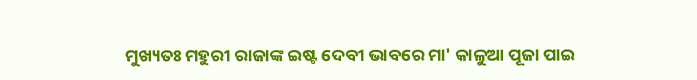ମୁଖ୍ୟତଃ ମହୁରୀ ରାଜାଙ୍କ ଇଷ୍ଟ ଦେବୀ ଭାବରେ ମା' କାଳୁଆ ପୂଜା ପାଇ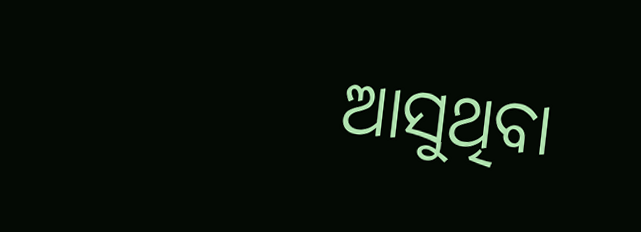ଆସୁଥିବା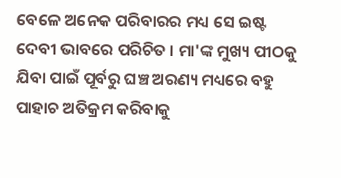ବେଳେ ଅନେକ ପରିବାରର ମଧ୍ୟ ସେ ଇଷ୍ଟ ଦେବୀ ଭାବରେ ପରିଚିତ । ମା'ଙ୍କ ମୁଖ୍ୟ ପୀଠକୁ ଯିବା ପାଇଁ ପୂର୍ବରୁ ଘଞ୍ଚ ଅରଣ୍ୟ ମଧ୍ୟରେ ବହୁ ପାହାଚ ଅତିକ୍ରମ କରିବାକୁ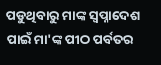ପଡୁଥିବାରୁ ମାଙ୍କ ସ୍ବପ୍ନାଦେଶ ପାଇଁ ମା'ଙ୍କ ପୀଠ ପର୍ବତର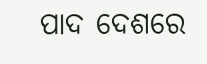ପାଦ ଦେଶରେ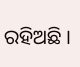ରହିଅଛି ।